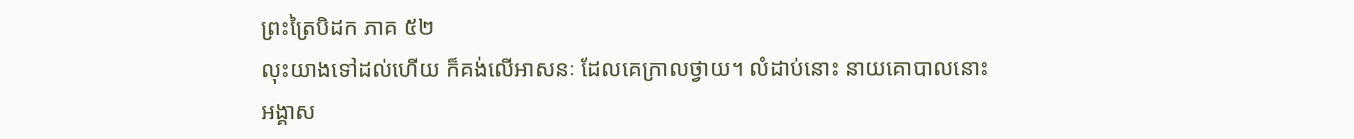ព្រះត្រៃបិដក ភាគ ៥២
លុះយាងទៅដល់ហើយ ក៏គង់លើអាសនៈ ដែលគេក្រាលថ្វាយ។ លំដាប់នោះ នាយគោបាលនោះ អង្គាស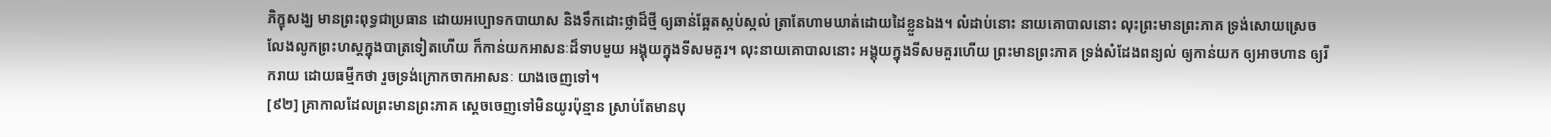ភិក្ខុសង្ឃ មានព្រះពុទ្ធជាប្រធាន ដោយអប្បោទកបាយាស និងទឹកដោះថ្លាដ៏ថ្មី ឲ្យឆាន់ឆ្អែតស្កប់ស្កល់ ត្រាតែហាមឃាត់ដោយដៃខ្លួនឯង។ លំដាប់នោះ នាយគោបាលនោះ លុះព្រះមានព្រះភាគ ទ្រង់សោយស្រេច លែងលូកព្រះហស្តក្នុងបាត្រទៀតហើយ ក៏កាន់យកអាសនៈដ៏ទាបមួយ អង្គុយក្នុងទីសមគួរ។ លុះនាយគោបាលនោះ អង្គុយក្នុងទីសមគួរហើយ ព្រះមានព្រះភាគ ទ្រង់សំដែងពន្យល់ ឲ្យកាន់យក ឲ្យអាចហាន ឲ្យរីករាយ ដោយធម្មីកថា រួចទ្រង់ក្រោកចាកអាសនៈ យាងចេញទៅ។
[៩២] គ្រាកាលដែលព្រះមានព្រះភាគ ស្តេចចេញទៅមិនយូរប៉ុន្មាន ស្រាប់តែមានបុ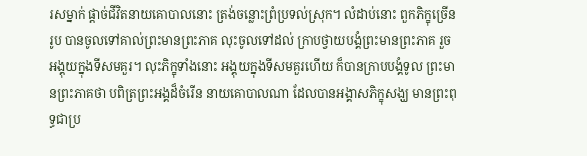រសម្នាក់ ផ្តាច់ជីវិតនាយគោបាលនោះ ត្រង់ចន្លោះព្រំប្រទល់ស្រុក។ លំដាប់នោះ ពួកភិក្ខុច្រើនរូប បានចូលទៅគាល់ព្រះមានព្រះភាគ លុះចូលទៅដល់ ក្រាបថ្វាយបង្គំព្រះមានព្រះភាគ រួចអង្គុយក្នុងទីសមគួរ។ លុះភិក្ខុទាំងនោះ អង្គុយក្នុងទីសមគួរហើយ ក៏បានក្រាបបង្គំទូល ព្រះមានព្រះភាគថា បពិត្រព្រះអង្គដ៏ចំរើន នាយគោបាលណា ដែលបានអង្គាសភិក្ខុសង្ឃ មានព្រះពុទ្ធជាប្រ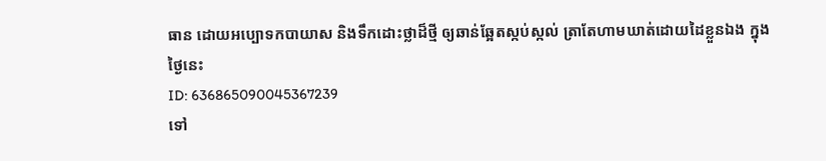ធាន ដោយអប្បោទកបាយាស និងទឹកដោះថ្លាដ៏ថ្មី ឲ្យឆាន់ឆ្អែតស្កប់ស្កល់ ត្រាតែហាមឃាត់ដោយដៃខ្លួនឯង ក្នុងថ្ងៃនេះ
ID: 636865090045367239
ទៅ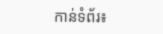កាន់ទំព័រ៖